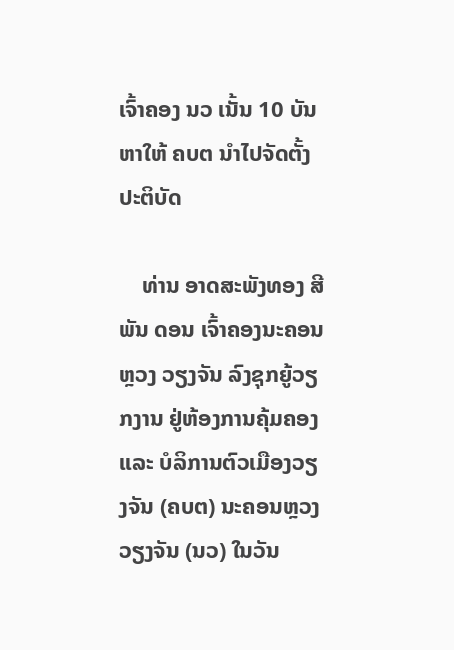ເຈົ້າຄອງ ນວ ເນັ້ນ 10 ບັນຫາໃຫ້ ຄບຕ ນຳໄປຈັດຕັ້ງປະຕິບັດ

    ທ່ານ ອາດສະພັງທອງ ສີພັນ ດອນ ເຈົ້າຄອງນະຄອນຫຼວງ ວຽງຈັນ ລົງຊຸກຍູ້ວຽກງານ ຢູ່ຫ້ອງການຄຸ້ມຄອງ ແລະ ບໍລິການຕົວເມືອງວຽງຈັນ (ຄບຕ) ນະຄອນຫຼວງວຽງຈັນ (ນວ) ໃນວັນ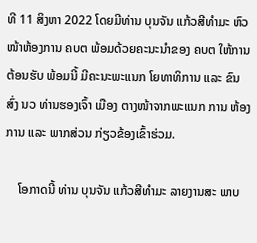ທີ 11 ສິງຫາ 2022 ໂດຍມີທ່ານ ບຸນຈັນ ແກ້ວສີທຳມະ ຫົວໜ້າຫ້ອງການ ຄບຕ ພ້ອມດ້ວຍຄະນະນຳຂອງ ຄບຕ ໃຫ້ການຕ້ອນຮັບ ພ້ອມນີ້ ມີຄະນະພະແນກ ໂຍທາທິການ ແລະ ຂົນສົ່ງ ນວ ທ່ານຮອງເຈົ້າ ເມືອງ ຕາງໜ້າຈາກພະແນກ ການ ຫ້ອງການ ແລະ ພາກສ່ວນ ກ່ຽວຂ້ອງເຂົ້າຮ່ວມ.

    ໂອກາດນີ້ ທ່ານ ບຸນຈັນ ແກ້ວສີທຳມະ ລາຍງານສະ ພາບ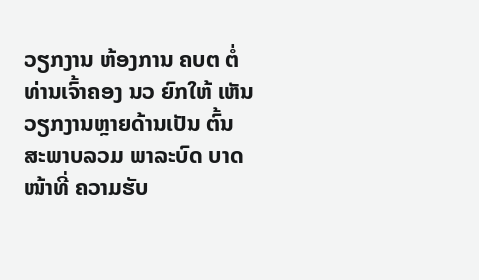ວຽກງານ ຫ້ອງການ ຄບຕ ຕໍ່ທ່ານເຈົ້າຄອງ ນວ ຍົກໃຫ້ ເຫັນວຽກງານຫຼາຍດ້ານເປັນ ຕົ້ນ ສະພາບລວມ ພາລະບົດ ບາດໜ້າທີ່ ຄວາມຮັບ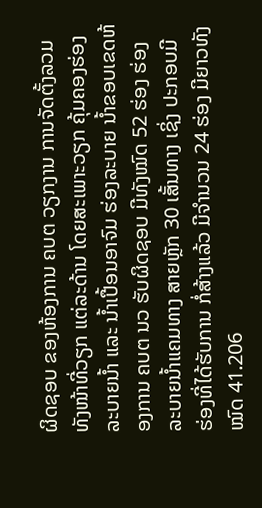ຜິດຊອບ ຂອງຫ້ອງການ ຄບຕ ວຽກງານ ການຈັດຕັ້ງລວມທັງໜ້າທີ່ວຽກ ແຕ່ລະດ້ານ ໂດຍສະເພາະວຽກ ຄຸ້ມຄອງຮ່ອງລະບາຍນໍ້າ ແລະ ນໍ້າເປື້ອນອາຈົມ ຮ່ອງລະບາຍ ນ້ຳຂອບເຂດຫ້ອງການ ຄບຕ ນວ ຮັບຜິດຊອບ ມີທັງໝົດ 52 ຮ່ອງ ຮ່ອງລະບາຍນ້ຳແຄມທາງ ສາຍຫຼັກ 30 ເສັ້ນທາງ ເຊິ່ງ ປະກອບມີ ຮ່ອງທີ່ໄດ້ຮັບການ ກໍ່ສ້າງແລ້ວ ມີຈໍານວນ 24 ຮ່ອງ ມີຍາວທັງໝົດ 41.206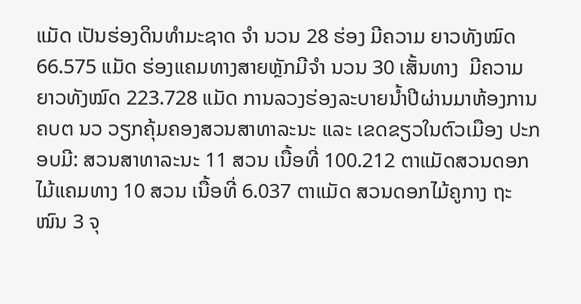ແມັດ ເປັນຮ່ອງດິນທຳມະຊາດ ຈໍາ ນວນ 28 ຮ່ອງ ມີຄວາມ ຍາວທັງໝົດ 66.575 ແມັດ ຮ່ອງແຄມທາງສາຍຫຼັກມີຈໍາ ນວນ 30 ເສັ້ນທາງ  ມີຄວາມ ຍາວທັງໝົດ 223.728 ແມັດ ການລວງຮ່ອງລະບາຍນໍ້າປີຜ່ານມາຫ້ອງການ ຄບຕ ນວ ວຽກຄຸ້ມຄອງສວນສາທາລະນະ ແລະ ເຂດຂຽວໃນຕົວເມືອງ ປະກອບມີ: ສວນສາທາລະນະ 11 ສວນ ເນື້ອທີ່ 100.212 ຕາແມັດສວນດອກໄມ້ແຄມທາງ 10 ສວນ ເນື້ອທີ່ 6.037 ຕາແມັດ ສວນດອກໄມ້ຄູກາງ ຖະໜົນ 3 ຈຸ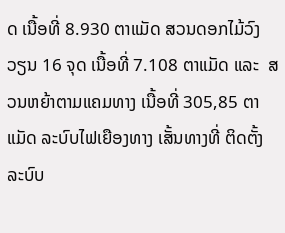ດ ເນື້ອທີ່ 8.930 ຕາແມັດ ສວນດອກໄມ້ວົງວຽນ 16 ຈຸດ ເນື້ອທີ່ 7.108 ຕາແມັດ ແລະ  ສວນຫຍ້າຕາມແຄມທາງ ເນື້ອທີ່ 305,85 ຕາແມັດ ລະບົບໄຟເຍືອງທາງ ເສັ້ນທາງທີ່ ຕິດຕັ້ງລະບົບ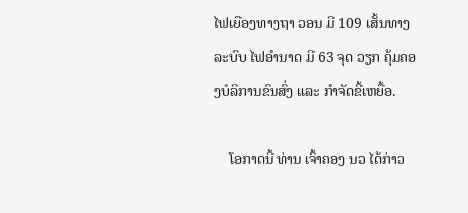ໄຟເຍືອງທາງຖາ ວອນ ມີ 109 ເສັ້ນທາງ ລະບົບ ໄຟອໍານາດ ມີ 63 ຈຸດ ວຽກ ຄຸ້ມຄອງບໍລິການຂົນສົ່ງ ແລະ ກໍາຈັດຂີ້ເຫຍື້ອ.

    ໂອກາດນີ້ ທ່ານ ເຈົ້າຄອງ ນວ ໄດ້ກ່າວ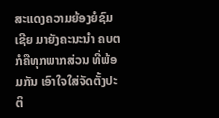ສະແດງຄວາມຍ້ອງຍໍຊົມເຊີຍ ມາຍັງຄະນະນຳ ຄບຕ ກໍຄືທຸກພາກສ່ວນ ທີ່ພ້ອມກັນ ເອົາໃຈໃສ່ຈັດຕັ້ງປະຕິ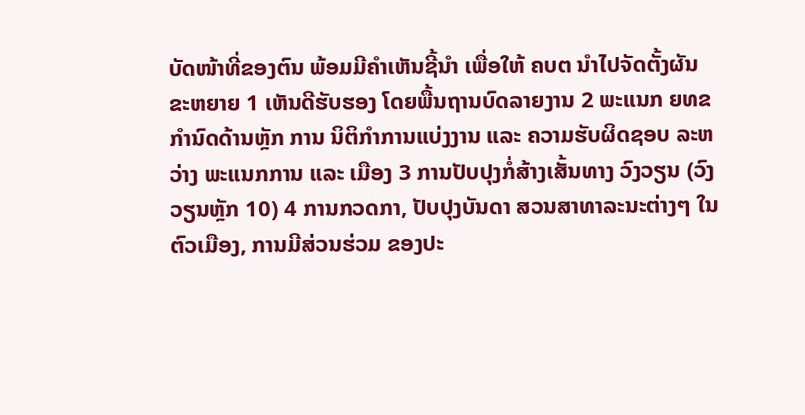ບັດໜ້າທີ່ຂອງຕົນ ພ້ອມມີຄໍາເຫັນຊີ້ນໍາ ເພື່ອໃຫ້ ຄບຕ ນຳໄປຈັດຕັ້ງຜັນ ຂະຫຍາຍ 1 ເຫັນດີຮັບຮອງ ໂດຍພື້ນຖານບົດລາຍງານ 2 ພະແນກ ຍທຂ ກໍານົດດ້ານຫຼັກ ການ ນິຕິກໍາການແບ່ງງານ ແລະ ຄວາມຮັບຜິດຊອບ ລະຫວ່າງ ພະແນກການ ແລະ ເມືອງ 3 ການປັບປຸງກໍ່ສ້າງເສັ້ນທາງ ວົງວຽນ (ວົງວຽນຫຼັກ 10) 4 ການກວດກາ, ປັບປຸງບັນດາ ສວນສາທາລະນະຕ່າງໆ ໃນຕົວເມືອງ, ການມີສ່ວນຮ່ວມ ຂອງປະ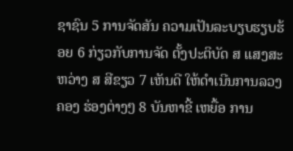ຊາຊົນ 5 ການຈັດສັນ ຄວາມເປັນລະບຽບຮຽບຮ້ອຍ 6 ກ່ຽວກັບການຈັດ ຕັ້ງປະຕິບັດ ສ ແສງສະຫວ່າງ ສ ສີຂຽວ 7 ເຫັນດີ ໃຫ້ດໍາເນີນການລວງ ຄອງ ຮ່ອງຕ່າງໆ 8 ບັນຫາຂີ້ ເຫຍື້ອ ການ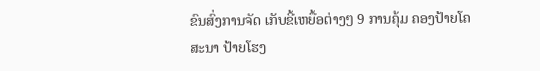ຂົນສົ່ງການຈັດ ເກັບຂີ້ເຫຍື້ອຕ່າງໆ 9 ການຄຸ້ມ ຄອງປ້າຍໂຄສະນາ ປ້າຍໂຮງ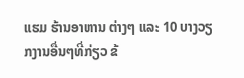ແຮມ ຮ້ານອາຫານ ຕ່າງໆ ແລະ 10 ບາງວຽກງານອື່ນໆທີ່ກ່ຽວ ຂ້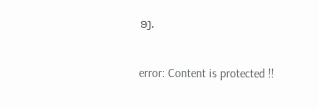ອງ.

error: Content is protected !!